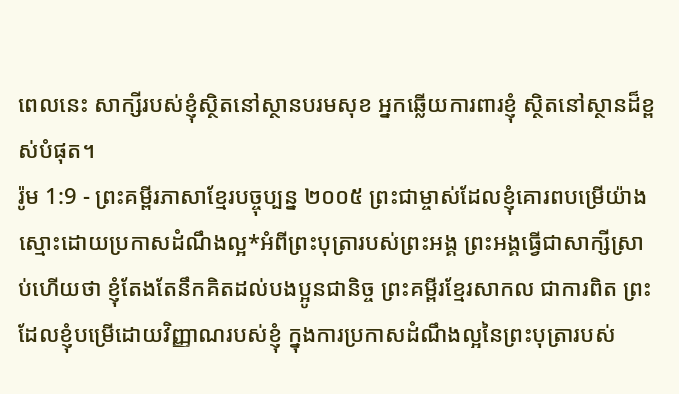ពេលនេះ សាក្សីរបស់ខ្ញុំស្ថិតនៅស្ថានបរមសុខ អ្នកឆ្លើយការពារខ្ញុំ ស្ថិតនៅស្ថានដ៏ខ្ពស់បំផុត។
រ៉ូម 1:9 - ព្រះគម្ពីរភាសាខ្មែរបច្ចុប្បន្ន ២០០៥ ព្រះជាម្ចាស់ដែលខ្ញុំគោរពបម្រើយ៉ាងស្មោះដោយប្រកាសដំណឹងល្អ*អំពីព្រះបុត្រារបស់ព្រះអង្គ ព្រះអង្គធ្វើជាសាក្សីស្រាប់ហើយថា ខ្ញុំតែងតែនឹកគិតដល់បងប្អូនជានិច្ច ព្រះគម្ពីរខ្មែរសាកល ជាការពិត ព្រះដែលខ្ញុំបម្រើដោយវិញ្ញាណរបស់ខ្ញុំ ក្នុងការប្រកាសដំណឹងល្អនៃព្រះបុត្រារបស់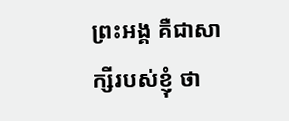ព្រះអង្គ គឺជាសាក្សីរបស់ខ្ញុំ ថា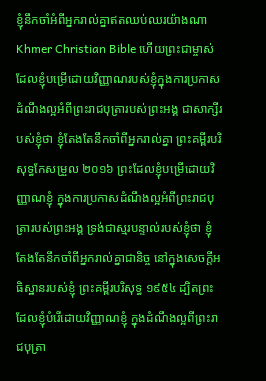ខ្ញុំនឹកចាំអំពីអ្នករាល់គ្នាឥតឈប់ឈរយ៉ាងណា Khmer Christian Bible ហើយព្រះជាម្ចាស់ ដែលខ្ញុំបម្រើដោយវិញ្ញាណរបស់ខ្ញុំក្នុងការប្រកាសដំណឹងល្អអំពីព្រះរាជបុត្រារបស់ព្រះអង្គ ជាសាក្សីរបស់ខ្ញុំថា ខ្ញុំតែងតែនឹកចាំពីអ្នករាល់គ្នា ព្រះគម្ពីរបរិសុទ្ធកែសម្រួល ២០១៦ ព្រះដែលខ្ញុំបម្រើដោយវិញ្ញាណខ្ញុំ ក្នុងការប្រកាសដំណឹងល្អអំពីព្រះរាជបុត្រារបស់ព្រះអង្គ ទ្រង់ជាស្មរបន្ទាល់របស់ខ្ញុំថា ខ្ញុំតែងតែនឹកចាំពីអ្នករាល់គ្នាជានិច្ច នៅក្នុងសេចក្តីអធិស្ឋានរបស់ខ្ញុំ ព្រះគម្ពីរបរិសុទ្ធ ១៩៥៤ ដ្បិតព្រះដែលខ្ញុំបំរើដោយវិញ្ញាណខ្ញុំ ក្នុងដំណឹងល្អពីព្រះរាជបុត្រា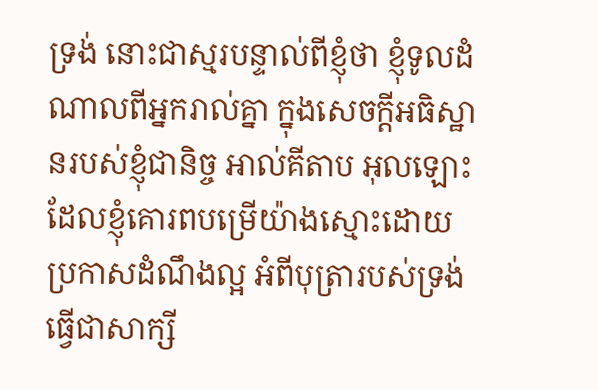ទ្រង់ នោះជាស្មរបន្ទាល់ពីខ្ញុំថា ខ្ញុំទូលដំណាលពីអ្នករាល់គ្នា ក្នុងសេចក្ដីអធិស្ឋានរបស់ខ្ញុំជានិច្ច អាល់គីតាប អុលឡោះដែលខ្ញុំគោរពបម្រើយ៉ាងស្មោះដោយប្រកាសដំណឹងល្អ អំពីបុត្រារបស់ទ្រង់ធ្វើជាសាក្សី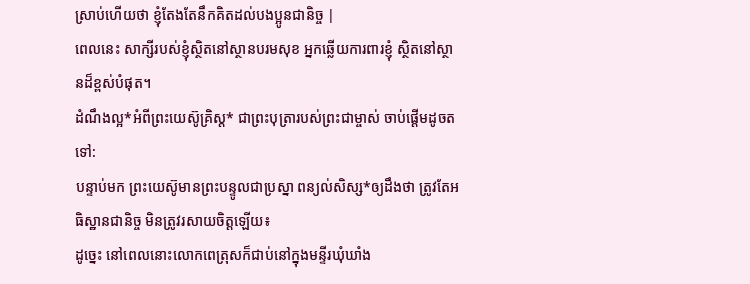ស្រាប់ហើយថា ខ្ញុំតែងតែនឹកគិតដល់បងប្អូនជានិច្ច |
ពេលនេះ សាក្សីរបស់ខ្ញុំស្ថិតនៅស្ថានបរមសុខ អ្នកឆ្លើយការពារខ្ញុំ ស្ថិតនៅស្ថានដ៏ខ្ពស់បំផុត។
ដំណឹងល្អ*អំពីព្រះយេស៊ូគ្រិស្ត* ជាព្រះបុត្រារបស់ព្រះជាម្ចាស់ ចាប់ផ្ដើមដូចតទៅ:
បន្ទាប់មក ព្រះយេស៊ូមានព្រះបន្ទូលជាប្រស្នា ពន្យល់សិស្ស*ឲ្យដឹងថា ត្រូវតែអធិស្ឋានជានិច្ច មិនត្រូវរសាយចិត្តឡើយ៖
ដូច្នេះ នៅពេលនោះលោកពេត្រុសក៏ជាប់នៅក្នុងមន្ទីរឃុំឃាំង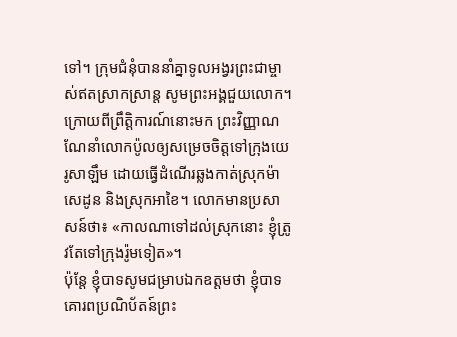ទៅ។ ក្រុមជំនុំបាននាំគ្នាទូលអង្វរព្រះជាម្ចាស់ឥតស្រាកស្រាន្ត សូមព្រះអង្គជួយលោក។
ក្រោយពីព្រឹត្តិការណ៍នោះមក ព្រះវិញ្ញាណណែនាំលោកប៉ូលឲ្យសម្រេចចិត្តទៅក្រុងយេរូសាឡឹម ដោយធ្វើដំណើរឆ្លងកាត់ស្រុកម៉ាសេដូន និងស្រុកអាខៃ។ លោកមានប្រសាសន៍ថា៖ «កាលណាទៅដល់ស្រុកនោះ ខ្ញុំត្រូវតែទៅក្រុងរ៉ូមទៀត»។
ប៉ុន្តែ ខ្ញុំបាទសូមជម្រាបឯកឧត្ដមថា ខ្ញុំបាទគោរពប្រណិប័តន៍ព្រះ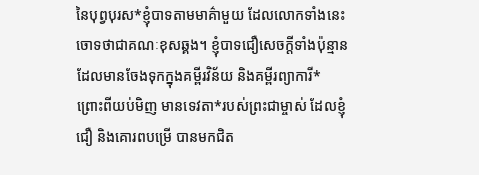នៃបុព្វបុរស*ខ្ញុំបាទតាមមាគ៌ាមួយ ដែលលោកទាំងនេះចោទថាជាគណៈខុសឆ្គង។ ខ្ញុំបាទជឿសេចក្ដីទាំងប៉ុន្មានដែលមានចែងទុកក្នុងគម្ពីរវិន័យ និងគម្ពីរព្យាការី*
ព្រោះពីយប់មិញ មានទេវតា*របស់ព្រះជាម្ចាស់ ដែលខ្ញុំជឿ និងគោរពបម្រើ បានមកជិត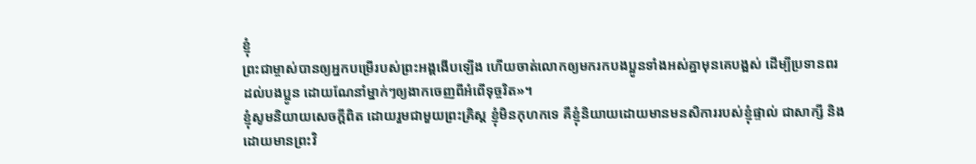ខ្ញុំ
ព្រះជាម្ចាស់បានឲ្យអ្នកបម្រើរបស់ព្រះអង្គងើបឡើង ហើយចាត់លោកឲ្យមករកបងប្អូនទាំងអស់គ្នាមុនគេបង្អស់ ដើម្បីប្រទានពរដល់បងប្អូន ដោយណែនាំម្នាក់ៗឲ្យងាកចេញពីអំពើទុច្ចរិត»។
ខ្ញុំសូមនិយាយសេចក្ដីពិត ដោយរួមជាមួយព្រះគ្រិស្ត ខ្ញុំមិនកុហកទេ គឺខ្ញុំនិយាយដោយមានមនសិការរបស់ខ្ញុំផ្ទាល់ ជាសាក្សី និងដោយមានព្រះវិ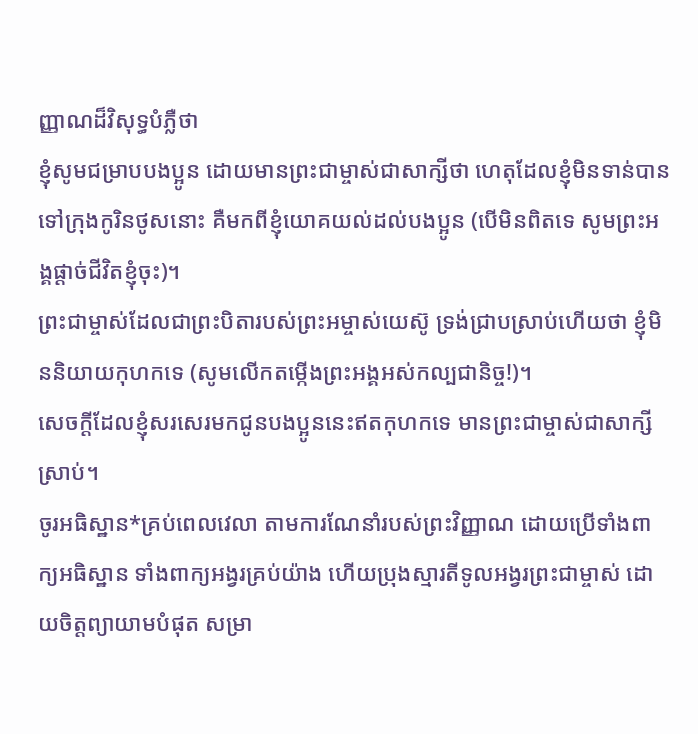ញ្ញាណដ៏វិសុទ្ធបំភ្លឺថា
ខ្ញុំសូមជម្រាបបងប្អូន ដោយមានព្រះជាម្ចាស់ជាសាក្សីថា ហេតុដែលខ្ញុំមិនទាន់បានទៅក្រុងកូរិនថូសនោះ គឺមកពីខ្ញុំយោគយល់ដល់បងប្អូន (បើមិនពិតទេ សូមព្រះអង្គផ្ដាច់ជីវិតខ្ញុំចុះ)។
ព្រះជាម្ចាស់ដែលជាព្រះបិតារបស់ព្រះអម្ចាស់យេស៊ូ ទ្រង់ជ្រាបស្រាប់ហើយថា ខ្ញុំមិននិយាយកុហកទេ (សូមលើកតម្កើងព្រះអង្គអស់កល្បជានិច្ច!)។
សេចក្ដីដែលខ្ញុំសរសេរមកជូនបងប្អូននេះឥតកុហកទេ មានព្រះជាម្ចាស់ជាសាក្សីស្រាប់។
ចូរអធិស្ឋាន*គ្រប់ពេលវេលា តាមការណែនាំរបស់ព្រះវិញ្ញាណ ដោយប្រើទាំងពាក្យអធិស្ឋាន ទាំងពាក្យអង្វរគ្រប់យ៉ាង ហើយប្រុងស្មារតីទូលអង្វរព្រះជាម្ចាស់ ដោយចិត្តព្យាយាមបំផុត សម្រា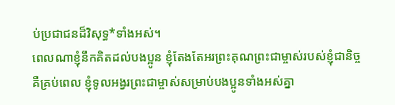ប់ប្រជាជនដ៏វិសុទ្ធ*ទាំងអស់។
ពេលណាខ្ញុំនឹកគិតដល់បងប្អូន ខ្ញុំតែងតែអរព្រះគុណព្រះជាម្ចាស់របស់ខ្ញុំជានិច្ច
គឺគ្រប់ពេល ខ្ញុំទូលអង្វរព្រះជាម្ចាស់សម្រាប់បងប្អូនទាំងអស់គ្នា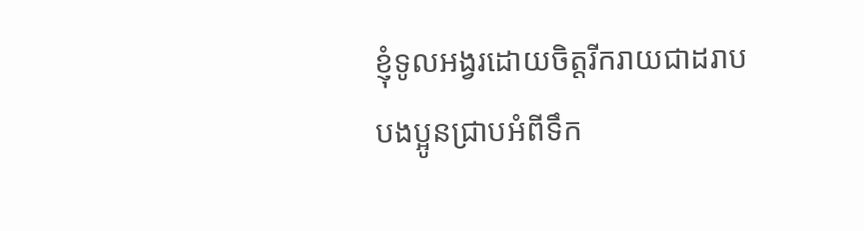ខ្ញុំទូលអង្វរដោយចិត្តរីករាយជាដរាប
បងប្អូនជ្រាបអំពីទឹក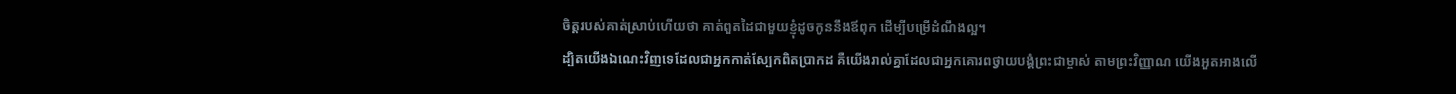ចិត្តរបស់គាត់ស្រាប់ហើយថា គាត់ពួតដៃជាមួយខ្ញុំដូចកូននឹងឪពុក ដើម្បីបម្រើដំណឹងល្អ។
ដ្បិតយើងឯណេះវិញទេដែលជាអ្នកកាត់ស្បែកពិតប្រាកដ គឺយើងរាល់គ្នាដែលជាអ្នកគោរពថ្វាយបង្គំព្រះជាម្ចាស់ តាមព្រះវិញ្ញាណ យើងអួតអាងលើ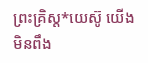ព្រះគ្រិស្ត*យេស៊ូ យើងមិនពឹង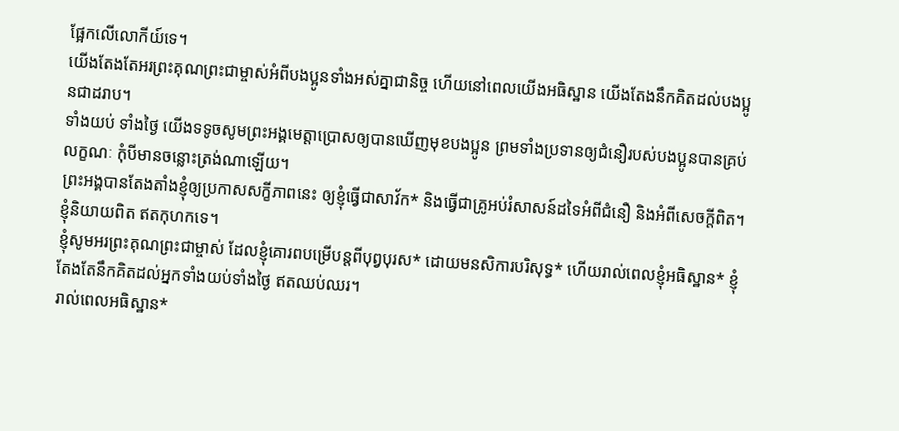ផ្អែកលើលោកីយ៍ទេ។
យើងតែងតែអរព្រះគុណព្រះជាម្ចាស់អំពីបងប្អូនទាំងអស់គ្នាជានិច្ច ហើយនៅពេលយើងអធិស្ឋាន យើងតែងនឹកគិតដល់បងប្អូនជាដរាប។
ទាំងយប់ ទាំងថ្ងៃ យើងទទូចសូមព្រះអង្គមេត្តាប្រោសឲ្យបានឃើញមុខបងប្អូន ព្រមទាំងប្រទានឲ្យជំនឿរបស់បងប្អូនបានគ្រប់លក្ខណៈ កុំបីមានចន្លោះត្រង់ណាឡើយ។
ព្រះអង្គបានតែងតាំងខ្ញុំឲ្យប្រកាសសក្ខីភាពនេះ ឲ្យខ្ញុំធ្វើជាសាវ័ក* និងធ្វើជាគ្រូអប់រំសាសន៍ដទៃអំពីជំនឿ និងអំពីសេចក្ដីពិត។ ខ្ញុំនិយាយពិត ឥតកុហកទេ។
ខ្ញុំសូមអរព្រះគុណព្រះជាម្ចាស់ ដែលខ្ញុំគោរពបម្រើបន្ដពីបុព្វបុរស* ដោយមនសិការបរិសុទ្ធ* ហើយរាល់ពេលខ្ញុំអធិស្ឋាន* ខ្ញុំតែងតែនឹកគិតដល់អ្នកទាំងយប់ទាំងថ្ងៃ ឥតឈប់ឈរ។
រាល់ពេលអធិស្ឋាន*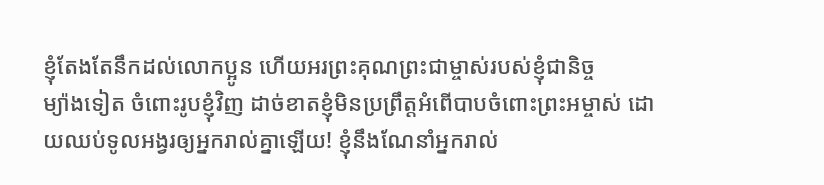ខ្ញុំតែងតែនឹកដល់លោកប្អូន ហើយអរព្រះគុណព្រះជាម្ចាស់របស់ខ្ញុំជានិច្ច
ម្យ៉ាងទៀត ចំពោះរូបខ្ញុំវិញ ដាច់ខាតខ្ញុំមិនប្រព្រឹត្តអំពើបាបចំពោះព្រះអម្ចាស់ ដោយឈប់ទូលអង្វរឲ្យអ្នករាល់គ្នាឡើយ! ខ្ញុំនឹងណែនាំអ្នករាល់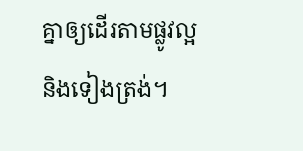គ្នាឲ្យដើរតាមផ្លូវល្អ និងទៀងត្រង់។